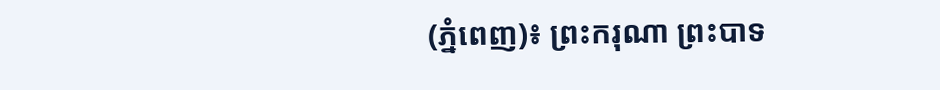(ភ្នំពេញ)៖ ព្រះករុណា ព្រះបាទ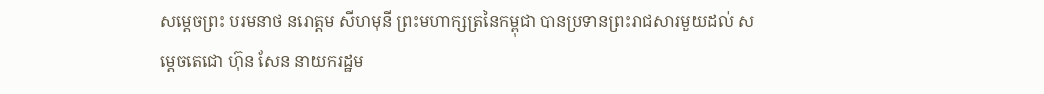សម្ដេចព្រះ បរមនាថ នរោត្តម សីហមុនី ព្រះមហាក្សត្រនៃកម្ពុជា បានប្រទានព្រះរាជសារមួយដល់ សម្ដេចតេជោ ហ៊ុន សែន នាយករដ្ឋម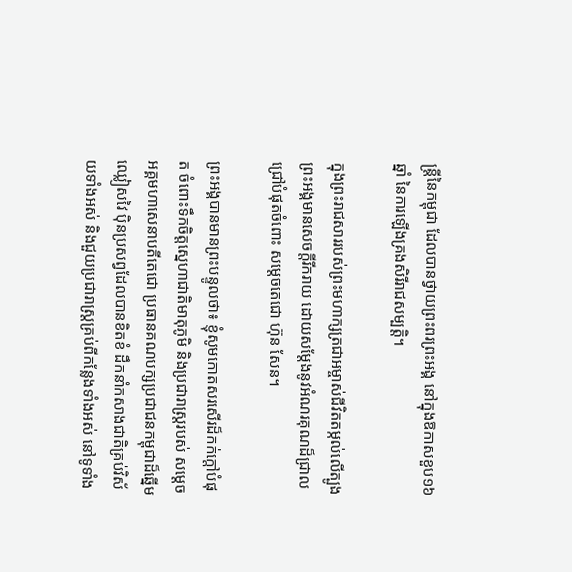ន្ត្រីនៃកម្ពុជា ដែលបានថ្វាយព្រះពរព្រះអង្គ នៅក្នុងឱកាសខួប១៦ឆ្នាំ នៃការឡើងគ្រងសិរីរាជសម្បត្តិ។

ក្នុងព្រះរាជសាររបស់ព្រះមហាក្សត្រជាអម្ចាស់ជីវិតតម្កល់លើត្បូង ព្រះអង្គមានសេចក្តីរីករាយ ដោយសម្ដែងនូវអំណរគុណដ៏ជ្រាលជ្រៅបំផុតចំពោះ សម្ដេចតេជោ ហ៊ុន សែន។

ព្រះអង្គបានមានព្រះបន្ទូលថា៖ ខ្ញុំសូមកោតសរសើរដ៏កក់ក្តៅបំផុត ចំពោះទឹកចិត្តស្នេហាជាតិមាតុភូមិ និងប្រជារាស្រ្តរបស់ សម្ដេចអគ្គមហាសេនាបតីតេជោ ប្រធានគណបក្សប្រជាជនកម្ពុជាដ៏ឆ្នើម ឈ្លៀសវៃ ប៉ិនប្រសព្វដែលបានខិតខំ ដឹកនាំកសាងជាតិគ្រប់វិស័យទាំងអស់ និងជួយប្រជារាស្រ្តគ្រប់ពីកន្លែងទាំងអស់ នៅទូទាំង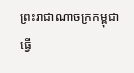ព្រះរាជាណាចក្រកម្ពុជា ធ្វើ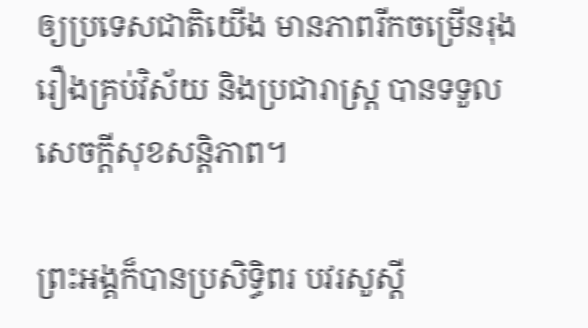ឲ្យប្រទេសជាតិយើង មានភាពរីកចម្រើនរុងរឿងគ្រប់វិស័យ និងប្រជារាស្រ្ត បានទទួលសេចក្តីសុខសន្តិភាព។

ព្រះអង្គក៏បានប្រសិទ្ធិពរ បវរសួស្តី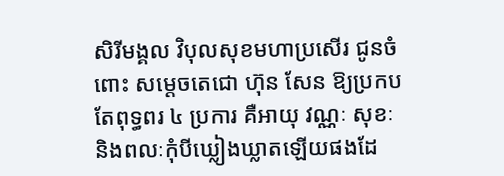សិរីមង្គល វិបុលសុខមហាប្រសើរ ជូនចំពោះ សម្ដេចតេជោ ហ៊ុន សែន ឱ្យប្រកបតែពុទ្ធពរ ៤ ប្រការ គឺអាយុ វណ្ណៈ សុខៈ និងពលៈកុំបីឃ្លៀងឃ្លាតឡើយផងដែ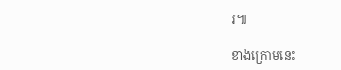រ៕

ខាងក្រោមនេះ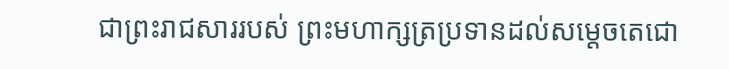ជាព្រះរាជសាររបស់ ព្រះមហាក្សត្រប្រទានដល់សម្ដេចតេជោ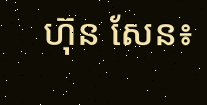ហ៊ុន សែន៖